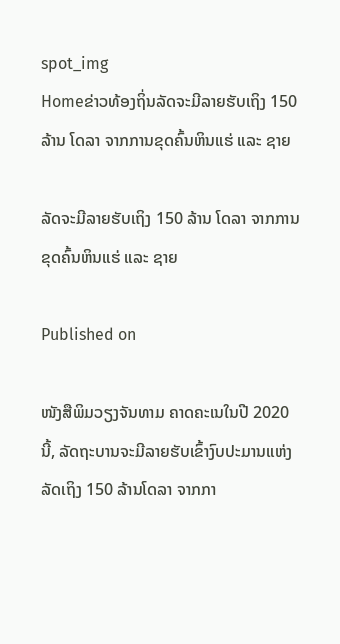spot_img
Homeຂ່າວທ້ອງຖິ່ນລັດຈະມີລາຍຮັບເຖິງ 150 ລ້ານ ໂດລາ ຈາກການຂຸດຄົ້ນຫິນແຮ່ ແລະ ຊາຍ

ລັດຈະມີລາຍຮັບເຖິງ 150 ລ້ານ ໂດລາ ຈາກການຂຸດຄົ້ນຫິນແຮ່ ແລະ ຊາຍ

Published on

ໜັງສືພິມວຽງຈັນທາມ ຄາດຄະເນໃນປີ 2020 ນີ້, ລັດຖະບານຈະມີລາຍຮັບເຂົ້າງົບປະມານແຫ່ງລັດເຖິງ 150 ລ້ານໂດລາ ຈາກກາ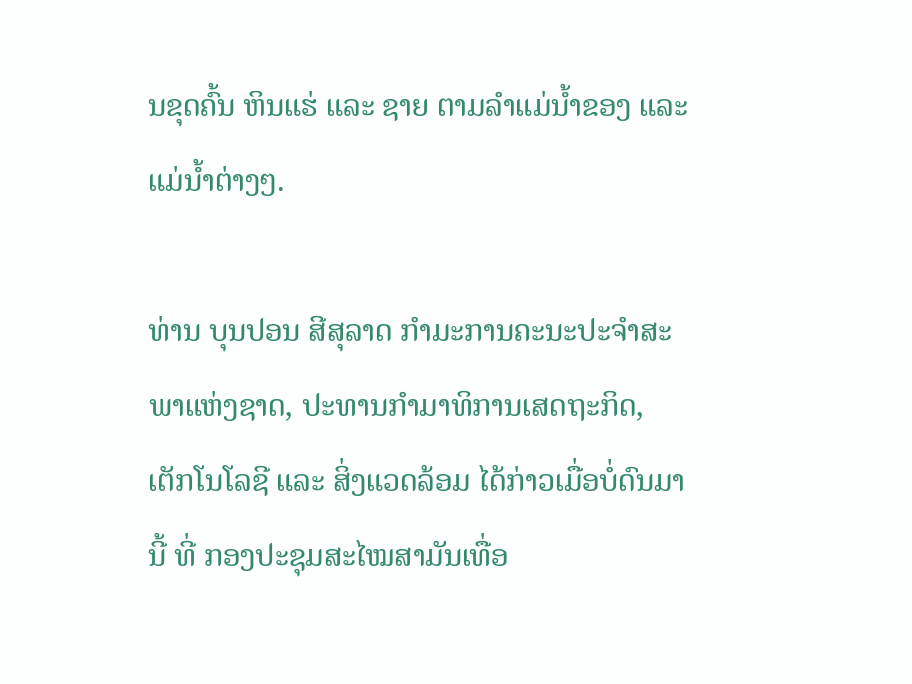ນຂຸດຄົ້ນ ຫິນແຮ່ ແລະ ຊາຍ ຕາມລໍາແມ່ນໍ້າຂອງ ແລະ ແມ່ນໍ້າຕ່າງໆ.

ທ່ານ ບຸນປອນ ສີສຸລາດ ກໍາມະການຄະນະປະຈໍາສະພາແຫ່ງຊາດ, ປະທານກໍາມາທິການເສດຖະກິດ, ເຕັກໂນໂລຊີ ແລະ ສິ່ງແວດລ້ອມ ໄດ້ກ່າວເມື່ອບໍ່ດົນມານີ້ ທີ່ ກອງປະຊຸມສະໄໝສາມັນເທື່ອ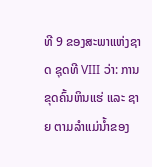ທີ 9 ຂອງສະພາແຫ່ງຊາດ ຊຸດທີ VIII ວ່າ: ການຂຸດຄົ້ນຫິນແຮ່ ແລະ ຊາຍ ຕາມລໍາແມ່ນໍ້າຂອງ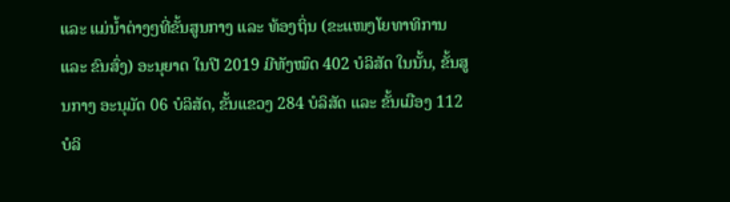ແລະ ແມ່ນໍ້າຕ່າງໆທີ່ຂັ້ນສູນກາງ ແລະ ທ້ອງຖິ່ນ (ຂະແໜງໂຍທາທິການ ແລະ ຂົນສົ່ງ) ອະນຸຍາດ ໃນປີ 2019 ມີທັງໝົດ 402 ບໍລິສັດ ໃນນັ້ນ, ຂັ້ນສູນກາງ ອະນຸມັດ 06 ບໍລິສັດ, ຂັ້ນແຂວງ 284 ບໍລິສັດ ແລະ ຂັ້ນເມືອງ 112 ບໍລິ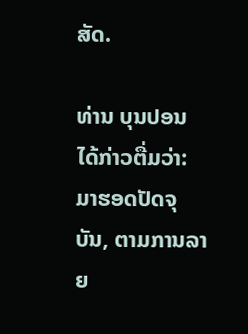ສັດ.

ທ່ານ ບຸນປອນ ໄດ້ກ່າວຕື່ມວ່າ: ມາຮອດປັດຈຸບັນ, ຕາມການລາຍ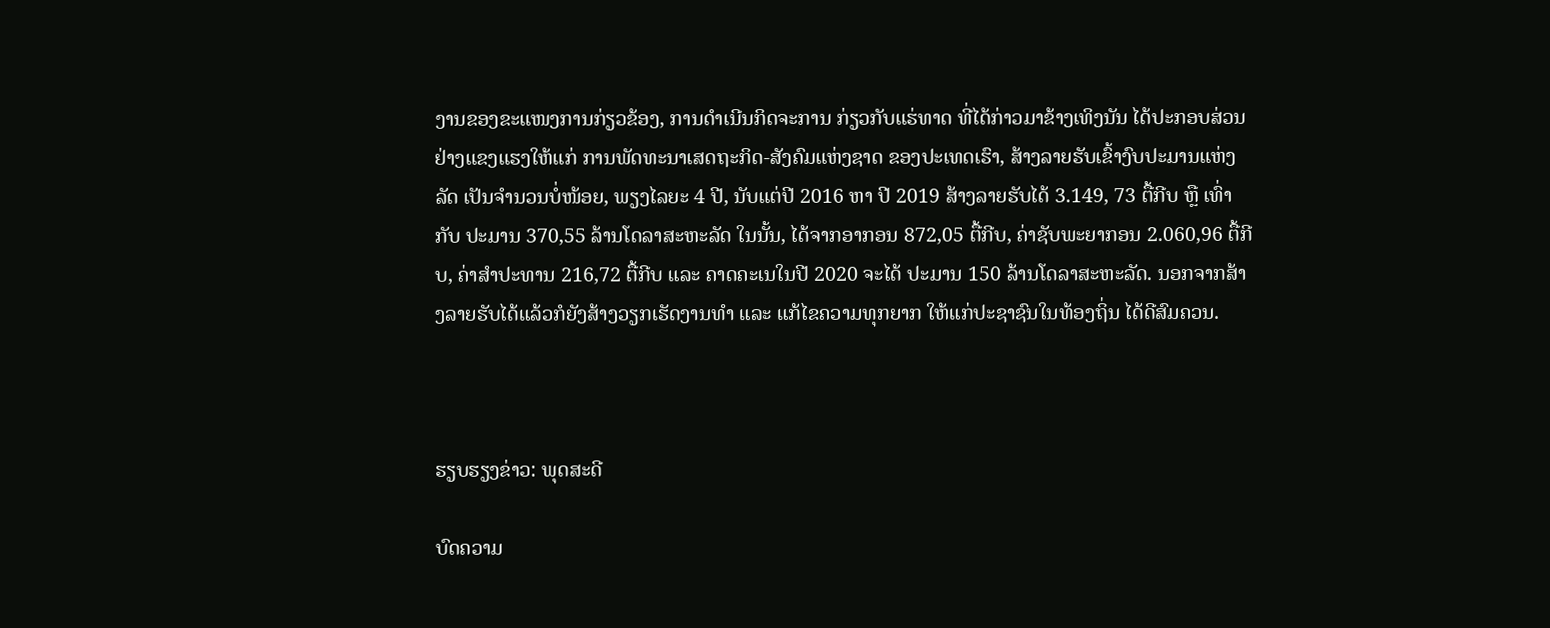ງານຂອງຂະແໜງການກ່ຽວຂ້ອງ, ການດໍາເນີນກິດຈະການ ກ່ຽວກັບແຮ່ທາດ ທີ່ໄດ້ກ່າວມາຂ້າງເທິງນັນ ໄດ້ປະກອບສ່ວນຢ່າງແຂງແຮງໃຫ້ແກ່ ການພັດທະນາເສດຖະກິດ-ສັງຄົມແຫ່ງຊາດ ຂອງປະເທດເຮົາ, ສ້າງລາຍຮັບເຂົ້າງົບປະມານແຫ່ງລັດ ເປັນຈໍານວນບໍ່ໜ້ອຍ, ພຽງໄລຍະ 4 ປີ, ນັບແຕ່ປີ 2016 ຫາ ປີ 2019 ສ້າງລາຍຮັບໄດ້ 3.149, 73 ຕື້ກີບ ຫຼື ເທົ່າກັບ ປະມານ 370,55 ລ້ານໂດລາສະຫະລັດ ໃນນັ້ນ, ໄດ້ຈາກອາກອນ 872,05 ຕື້ກີບ, ຄ່າຊັບພະຍາກອນ 2.060,96 ຕື້ກີບ, ຄ່າສໍາປະທານ 216,72 ຕື້ກີບ ແລະ ຄາດຄະເນໃນປີ 2020 ຈະໄດ້ ປະມານ 150 ລ້ານໂດລາສະຫະລັດ. ນອກຈາກສ້າງລາຍຮັບໄດ້ແລ້ວກໍຍັງສ້າງວຽກເຮັດງານທໍາ ແລະ ແກ້ໄຂຄວາມທຸກຍາກ ໃຫ້ແກ່ປະຊາຊົນໃນທ້ອງຖິ່ນ ໄດ້ດີສົມຄວນ.



ຮຽບຮຽງຂ່າວ: ພຸດສະດີ

ບົດຄວາມ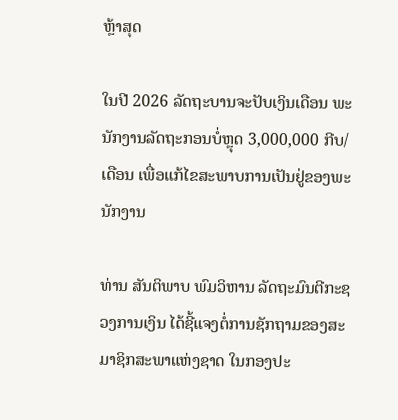ຫຼ້າສຸດ

ໃນປີ 2026 ລັດຖະບານຈະປັບເງິນເດືອນ ພະນັກງານລັດຖະກອນບໍ່ຫຼຸດ 3,000,000 ກີບ/ເດືອນ ເພື່ອແກ້ໄຂສະພາບການເປັນຢູ່ຂອງພະນັກງານ

ທ່ານ ສັນຕິພາບ ພົມວິຫານ ລັດຖະມົນຕີກະຊວງການເງິນ ໄດ້ຊີ້ແຈງຕໍ່ການຊັກຖາມຂອງສະມາຊິກສະພາແຫ່ງຊາດ ໃນກອງປະ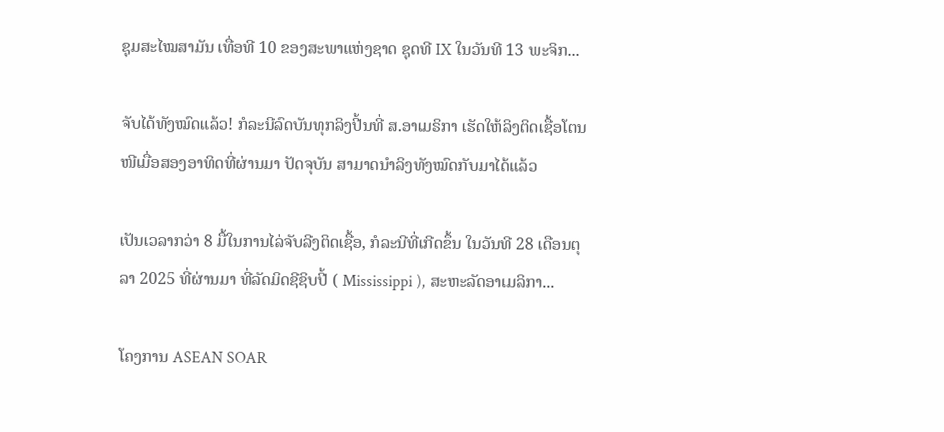ຊຸມສະໄໝສາມັນ ເທື່ອທີ 10 ຂອງສະພາແຫ່ງຊາດ ຊຸດທີ IX ໃນວັນທີ 13 ພະຈິກ...

ຈັບໄດ້ທັງໝົດແລ້ວ! ກໍລະນີລົດບັນທຸກລິງປີ້ນທີ່ ສ.ອາເມຣິກາ ເຮັດໃຫ້ລິງຕິດເຊື້ອໂຕນໜີເມື່ອສອງອາທິດທີ່ຜ່ານມາ ປັດຈຸບັນ ສາມາດນຳລິງທັງໝົດກັບມາໄດ້ແລ້ວ

ເປັນເວລາກວ່າ 8 ມື້ໃນການໄລ່ຈັບລີງຕິດເຊື້ອ, ກໍລະນີທີ່ເກີດຂຶ້ນ ໃນວັນທີ 28 ເດືອນຕຸລາ 2025 ທີ່ຜ່ານມາ ທີ່ລັດມິດຊີຊິບປີ້ ( Mississippi ), ສະຫະລັດອາເມລິກາ...

ໂຄງການ ASEAN SOAR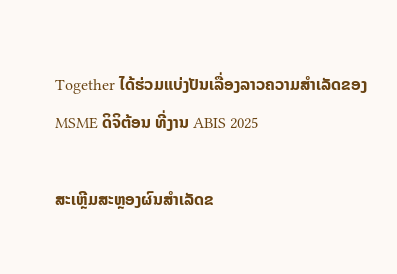Together ໄດ້ຮ່ວມແບ່ງປັນເລື່ອງລາວຄວາມສໍາເລັດຂອງ MSME ດິຈິຕ້ອນ ທີ່ງານ ABIS 2025

ສະເຫຼີມສະຫຼອງຜົນສໍາເລັດຂ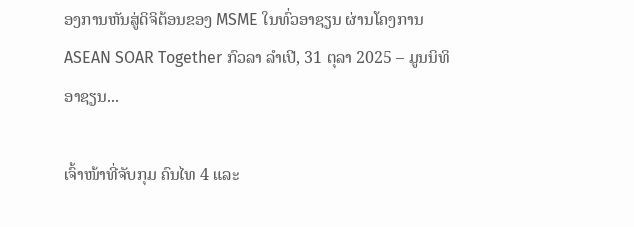ອງການຫັນສູ່ດິຈິຕ້ອນຂອງ MSME ໃນທົ່ວອາຊຽນ ຜ່ານໂຄງການ ASEAN SOAR Together ກົວລາ ລໍາເປີ, 31 ຕຸລາ 2025 – ມູນນິທິ ອາຊຽນ...

ເຈົ້າໜ້າທີ່ຈັບກຸມ ຄົນໄທ 4 ແລະ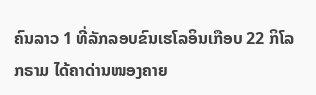ຄົນລາວ 1 ທີ່ລັກລອບຂົນເຮໂລອິນເກືອບ 22 ກິໂລກຣາມ ໄດ້ຄາດ່ານໜອງຄາຍ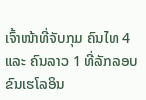ເຈົ້າໜ້າທີ່ຈັບກຸມ ຄົນໄທ 4 ແລະ ຄົນລາວ 1 ທີ່ລັກລອບຂົນເຮໂລອິນ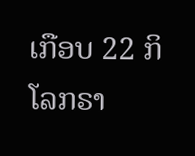ເກືອບ 22 ກິໂລກຣາ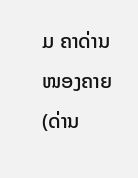ມ ຄາດ່ານໜອງຄາຍ (ດ່ານ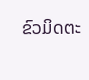ຂົວມິດຕະ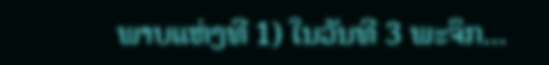ພາບແຫ່ງທີ 1) ໃນວັນທີ 3 ພະຈິກ...